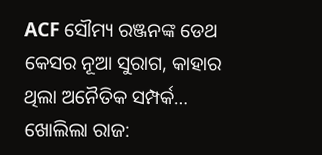ACF ସୌମ୍ୟ ରଞ୍ଜନଙ୍କ ଡେଥ କେସର ନୂଆ ସୁରାଗ, କାହାର ଥିଲା ଅନୈତିକ ସମ୍ପର୍କ… ଖୋଲିଲା ରାଜ: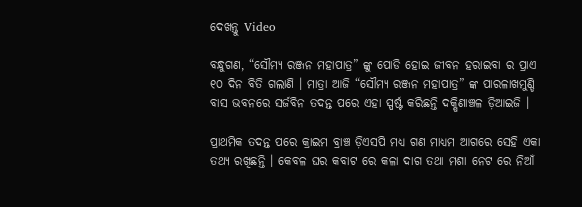ଦେଖନ୍ତୁ Video

ବନ୍ଧୁଗଣ, “ସୌମ୍ୟ ରଞ୍ଜନ ମହାପାତ୍ର” ଙ୍କୁ ପୋଡି ହୋଇ ଜୀବନ ହରାଇବା ର ପ୍ରାଏ ୧୦ ଦିନ ବିତି ଗଲାଣି । ମାତ୍ରା ଆଜି “ସୌମ୍ୟ ରଞ୍ଜନ ମହାପାତ୍ର” ଙ୍କ ପାରଳାଖମୁଣ୍ଡି ବାସ ଭବନରେ ସର୍ଜବିନ ତଦନ୍ତ ପରେ ଏହା ସ୍ପର୍ଷ୍ଟ କରିଛନ୍ତି ଦକ୍ଷିଣାଞ୍ଚଳ ଡ଼ିଆଇଜି ।

ପ୍ରାଥମିକ ତଦନ୍ତ ପରେ କ୍ରାଇମ ବ୍ରାଞ୍ଚ ଡ଼ିଏସପି ମଧ୍ୟ ଗଣ ମାଧ୍ୟମ ଆଗରେ ସେହି ଏକା ତଥ୍ୟ ରଖିଛନ୍ତି । କେବଳ ଘର କବାଟ ରେ କଳା ଦାଗ ତଥା ମଶା ନେଟ ରେ ନିଆଁ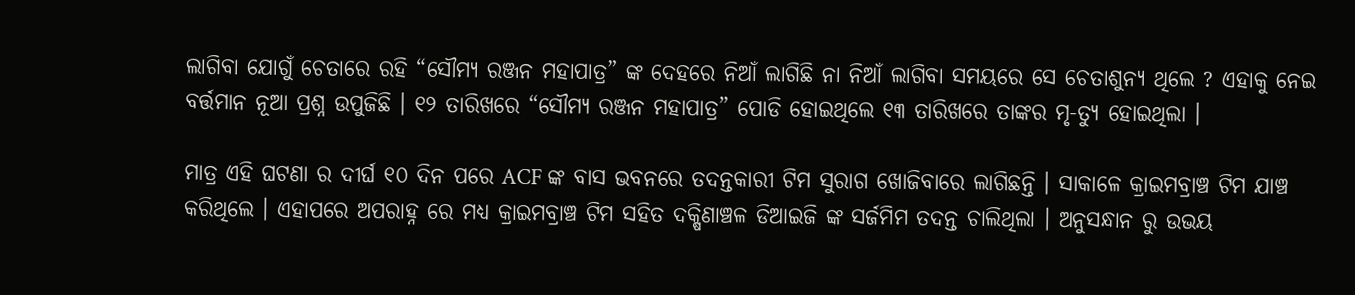ଲାଗିବା ଯୋଗୁଁ ଚେତାରେ ରହି “ସୌମ୍ୟ ରଞ୍ଜନ ମହାପାତ୍ର” ଙ୍କ ଦେହରେ ନିଆଁ ଲାଗିଛି ନା ନିଆଁ ଲାଗିବା ସମୟରେ ସେ ଚେତାଶୁନ୍ୟ ଥିଲେ ? ଏହାକୁ ନେଇ ବର୍ତ୍ତମାନ ନୂଆ ପ୍ରଶ୍ନ ଉପୁଜିଛି । ୧୨ ତାରିଖରେ “ସୌମ୍ୟ ରଞ୍ଜନ ମହାପାତ୍ର” ପୋଡି ହୋଇଥିଲେ ୧୩ ତାରିଖରେ ତାଙ୍କର ମୃ-ତ୍ୟୁ ହୋଇଥିଲା ।

ମାତ୍ର ଏହି ଘଟଣା ର ଦୀର୍ଘ ୧୦ ଦିନ ପରେ ACF ଙ୍କ ବାସ ଭବନରେ ତଦନ୍ତକାରୀ ଟିମ ସୁରାଗ ଖୋଜିବାରେ ଲାଗିଛନ୍ତି । ସାକାଳେ କ୍ରାଇମବ୍ରାଞ୍ଚ ଟିମ ଯାଞ୍ଚ କରିଥିଲେ । ଏହାପରେ ଅପରାହ୍ନ ରେ ମଧ୍ୟ କ୍ରାଇମବ୍ରାଞ୍ଚ ଟିମ ସହିତ ଦକ୍ଷିଣାଞ୍ଚଳ ଡିଆଇଜି ଙ୍କ ସର୍ଜମିମ ତଦନ୍ତ ଚାଲିଥିଲା । ଅନୁସନ୍ଧାନ ରୁ ଉଭୟ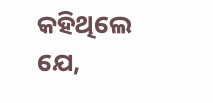କହିଥିଲେ ଯେ,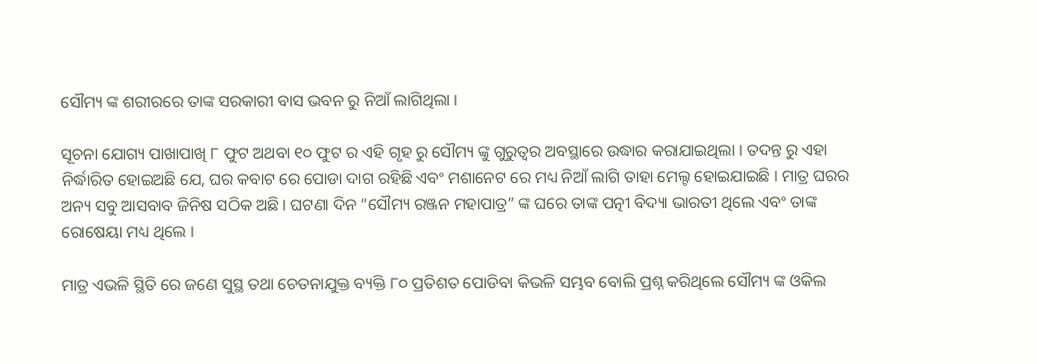ସୌମ୍ୟ ଙ୍କ ଶରୀରରେ ତାଙ୍କ ସରକାରୀ ବାସ ଭବନ ରୁ ନିଆଁ ଲାଗିଥିଲା ।

ସୂଚନା ଯୋଗ୍ୟ ପାଖାପାଖି ୮ ଫୁଟ ଅଥବା ୧୦ ଫୁଟ ର ଏହି ଗୃହ ରୁ ସୌମ୍ୟ ଙ୍କୁ ଗୁରୁତ୍ଵର ଅବସ୍ଥାରେ ଉଦ୍ଧାର କରାଯାଇଥିଲା । ତଦନ୍ତ ରୁ ଏହା ନିର୍ଦ୍ଧାରିତ ହୋଇଅଛି ଯେ, ଘର କବାଟ ରେ ପୋଡା ଦାଗ ରହିଛି ଏବଂ ମଶାନେଟ ରେ ମଧ୍ୟ ନିଆଁ ଲାଗି ତାହା ମେଲ୍ଟ ହୋଇଯାଇଛି । ମାତ୍ର ଘରର ଅନ୍ୟ ସବୁ ଆସବାବ ଜିନିଷ ସଠିକ ଅଛି । ଘଟଣା ଦିନ “ସୌମ୍ୟ ରଞ୍ଜନ ମହାପାତ୍ର” ଙ୍କ ଘରେ ତାଙ୍କ ପତ୍ନୀ ବିଦ୍ୟା ଭାରତୀ ଥିଲେ ଏବଂ ତାଙ୍କ ରୋଷେୟା ମଧ୍ୟ ଥିଲେ ।

ମାତ୍ର ଏଭଳି ସ୍ଥିତି ରେ ଜଣେ ସୁସ୍ଥ ତଥା ଚେତନାଯୁକ୍ତ ବ୍ୟକ୍ତି ୮୦ ପ୍ରତିଶତ ପୋଡିବା କିଭଳି ସମ୍ଭବ ବୋଲି ପ୍ରଶ୍ନ କରିଥିଲେ ସୌମ୍ୟ ଙ୍କ ଓକିଲ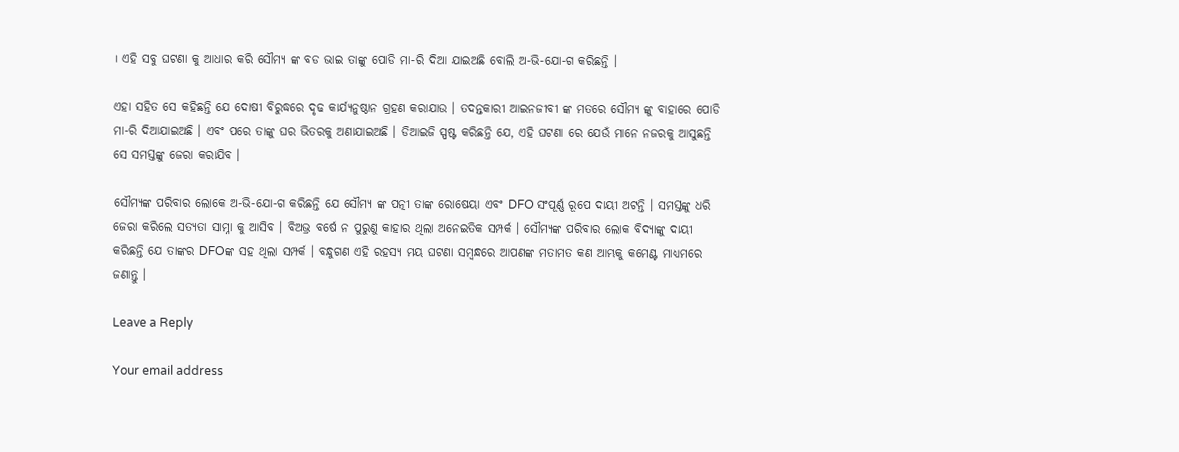। ଏହି ସବୁ ଘଟଣା କୁ ଆଧାର କରି ସୌମ୍ୟ ଙ୍କ ବଡ ଭାଇ ତାଙ୍କୁ ପୋଡି ମା-ରି ଦିଆ ଯାଇଅଛି ବୋଲି ଅ-ଭି-ଯୋ-ଗ କରିଛନ୍ତି ।

ଏହା ସହିତ ସେ କହିଛନ୍ତି ଯେ ଦୋଷୀ ବିରୁଦ୍ଧରେ ଦୃଢ କାର୍ଯ୍ୟନୁଷ୍ଠାନ ଗ୍ରହଣ କରାଯାଉ । ତଦନ୍ତକାରୀ ଆଇନଜୀବୀ ଙ୍କ ମତରେ ସୌମ୍ୟ ଙ୍କୁ ବାହାରେ ପୋଡି ମା-ରି ଦିଆଯାଇଅଛି । ଏବଂ ପରେ ତାଙ୍କୁ ଘର ଭିତରକୁ ଅଣାଯାଇଅଛି । ଡିଆଇଜି ସ୍ପଷ୍ଟ କରିଛନ୍ତି ଯେ, ଏହି ଘଟଣା ରେ ଯେଉଁ ମାନେ ନଜରକୁ ଆସୁଛନ୍ତି ସେ ସମସ୍ତଙ୍କୁ ଜେରା କରାଯିବ ।

ସୌମ୍ୟଙ୍କ ପରିବାର ଲୋକେ ଅ-ଭି-ଯୋ-ଗ କରିଛନ୍ତି ଯେ ସୌମ୍ୟ ଙ୍କ ପତ୍ନୀ ତାଙ୍କ ରୋଷେୟା ଏବଂ DFO ସଂପୂର୍ଣ୍ଣ ରୂପେ ଦାୟୀ ଅଟନ୍ତି । ସମସ୍ତଙ୍କୁ ଧରି ଜେରା କରିଲେ ସତ୍ୟତା ସାମ୍ନା କୁ ଆସିବ । ବିଅଭ୍ର ବର୍ଷେ ନ ପୁରୁଣୁ କାହାର ଥିଲା ଅନେଇତିକ ସମ୍ପର୍କ । ସୌମ୍ଯଙ୍କ ପରିବାର ଲୋକ ବିଦ୍ୟାଙ୍କୁ ଦାୟୀ କରିଛନ୍ତି ଯେ ତାଙ୍କର DFOଙ୍କ ସହ ଥିଲା ସମ୍ପର୍କ । ବନ୍ଧୁଗଣ ଏହି ରହସ୍ୟ ମୟ ଘଟଣା ସମ୍ବନ୍ଧରେ ଆପଣଙ୍କ ମତାମତ କଣ ଆମ୍ଭକୁ କମେଣ୍ଟ ମାଧ୍ୟମରେ ଜଣାନ୍ତୁ ।

Leave a Reply

Your email address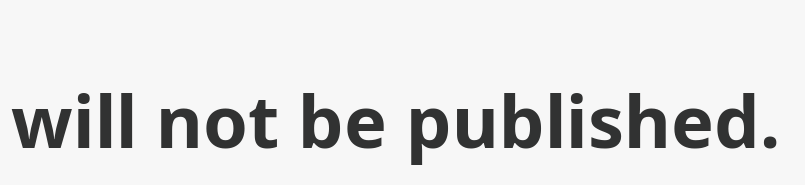will not be published.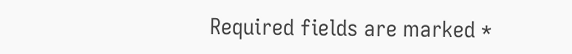Required fields are marked *